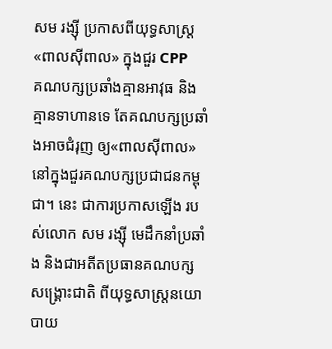សម រង្ស៊ី ប្រកាសពីយុទ្ធសាស្ត្រ «ពាលស៊ីពាល» ក្នុងជួរ CPP
គណបក្សប្រឆាំងគ្មានអាវុធ និងគ្មានទាហានទេ តែគណបក្សប្រឆាំងអាចជំរុញ ឲ្យ«ពាលស៊ីពាល» នៅក្នុងជួរគណបក្សប្រជាជនកម្ពុជា។ នេះ ជាការប្រកាសឡើង របស់លោក សម រង្ស៊ី មេដឹកនាំប្រឆាំង និងជាអតីតប្រធានគណបក្សសង្គ្រោះជាតិ ពីយុទ្ធសាស្ត្រនយោបាយ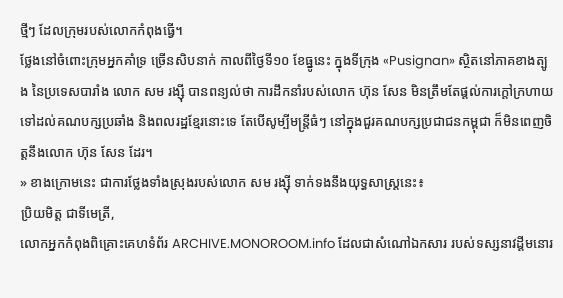ថ្មីៗ ដែលក្រុមរបស់លោកកំពុងធ្វើ។
ថ្លែងនៅចំពោះក្រុមអ្នកគាំទ្រ ច្រើនសិបនាក់ កាលពីថ្ងៃទី១០ ខែធ្នូនេះ ក្នុងទីក្រុង «Pusignan» ស្ថិតនៅភាគខាងត្បូង នៃប្រទេសបារាំង លោក សម រង្ស៊ី បានពន្យល់ថា ការដឹកនាំរបស់លោក ហ៊ុន សែន មិនត្រឹមតែផ្ដល់ការក្ដៅក្រហាយ ទៅដល់គណបក្សប្រឆាំង និងពលរដ្ឋខ្មែរនោះទេ តែបើសូម្បីមន្ត្រីធំៗ នៅក្នុងជួរគណបក្សប្រជាជនកម្ពុជា ក៏មិនពេញចិត្តនឹងលោក ហ៊ុន សែន ដែរ។
» ខាងក្រោមនេះ ជាការថ្លែងទាំងស្រុងរបស់លោក សម រង្ស៊ី ទាក់ទងនឹងយុទ្ធសាស្ត្រនេះ៖
ប្រិយមិត្ត ជាទីមេត្រី,
លោកអ្នកកំពុងពិគ្រោះគេហទំព័រ ARCHIVE.MONOROOM.info ដែលជាសំណៅឯកសារ របស់ទស្សនាវដ្ដីមនោរ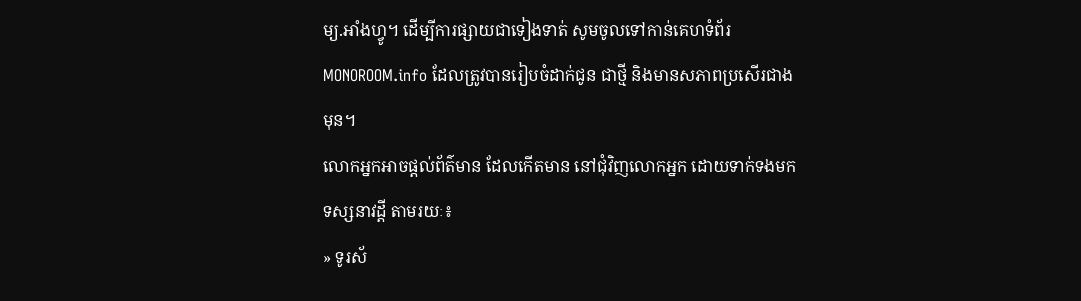ម្យ.អាំងហ្វូ។ ដើម្បីការផ្សាយជាទៀងទាត់ សូមចូលទៅកាន់គេហទំព័រ MONOROOM.info ដែលត្រូវបានរៀបចំដាក់ជូន ជាថ្មី និងមានសភាពប្រសើរជាងមុន។
លោកអ្នកអាចផ្ដល់ព័ត៌មាន ដែលកើតមាន នៅជុំវិញលោកអ្នក ដោយទាក់ទងមកទស្សនាវដ្ដី តាមរយៈ៖
» ទូរស័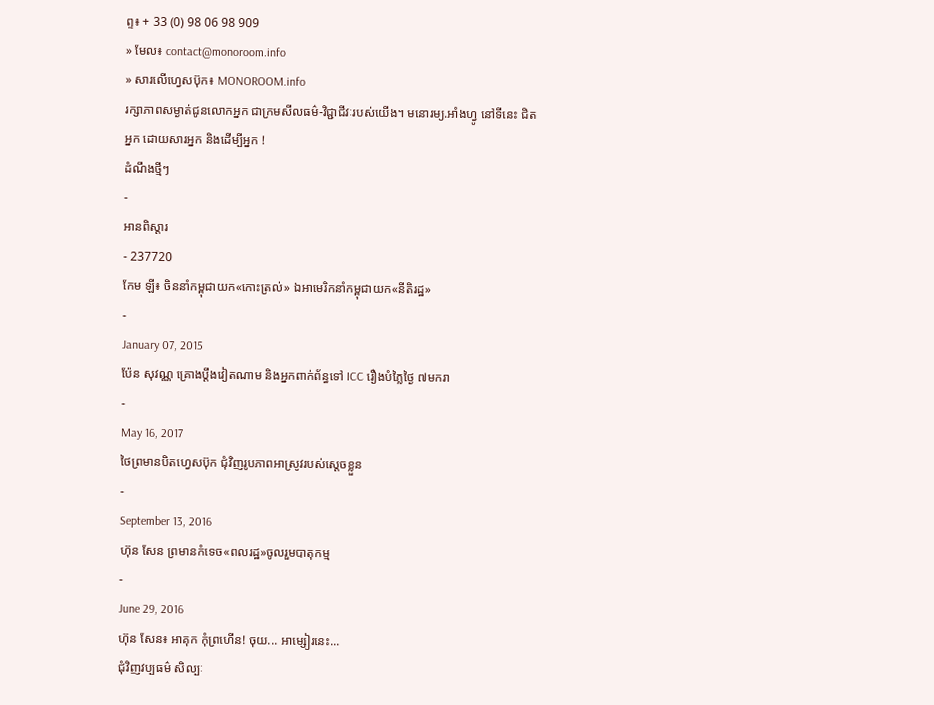ព្ទ៖ + 33 (0) 98 06 98 909
» មែល៖ contact@monoroom.info
» សារលើហ្វេសប៊ុក៖ MONOROOM.info
រក្សាភាពសម្ងាត់ជូនលោកអ្នក ជាក្រមសីលធម៌-វិជ្ជាជីវៈរបស់យើង។ មនោរម្យ.អាំងហ្វូ នៅទីនេះ ជិតអ្នក ដោយសារអ្នក និងដើម្បីអ្នក !
ដំណឹងថ្មីៗ
-
អានពិស្ដារ
- 237720
កែម ឡី៖ ចិននាំកម្ពុជាយក«កោះត្រល់» ឯអាមេរិកនាំកម្ពុជាយក«នីតិរដ្ឋ»
-
January 07, 2015
ប៉ែន សុវណ្ណ គ្រោងប្តឹងវៀតណាម និងអ្នកពាក់ព័ន្ធទៅ ICC រឿងបំភ្លៃថ្ងៃ ៧មករា
-
May 16, 2017
ថៃព្រមានបិតហ្វេសប៊ុក ជុំវិញរូបភាពអាស្រូវរបស់ស្ដេចខ្លួន
-
September 13, 2016
ហ៊ុន សែន ព្រមានកំទេច«ពលរដ្ឋ»ចូលរួមបាតុកម្ម
-
June 29, 2016
ហ៊ុន សែន៖ អាគុក កុំព្រហើន! ចុយ... អាម្សៀរនេះ...
ជុំវិញវប្បធម៌ សិល្បៈ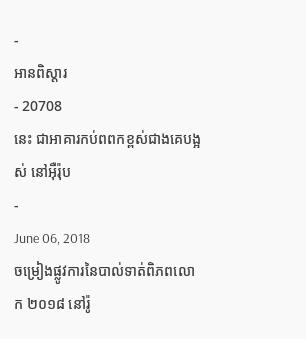-
អានពិស្ដារ
- 20708
នេះ ជាអាគារកប់ពពកខ្ពស់ជាងគេបង្អស់ នៅអ៊ឺរ៉ុប
-
June 06, 2018
ចម្រៀងផ្លូវការនៃបាល់ទាត់ពិភពលោក ២០១៨ នៅរ៉ូ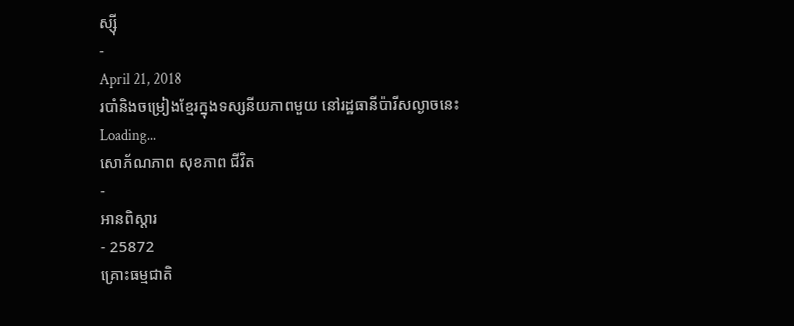ស្ស៊ី
-
April 21, 2018
របាំនិងចម្រៀងខ្មែរក្នុងទស្សនីយភាពមួយ នៅរដ្ឋធានីប៉ារីសល្ងាចនេះ
Loading...
សោភ័ណភាព សុខភាព ជីវិត
-
អានពិស្ដារ
- 25872
គ្រោះធម្មជាតិ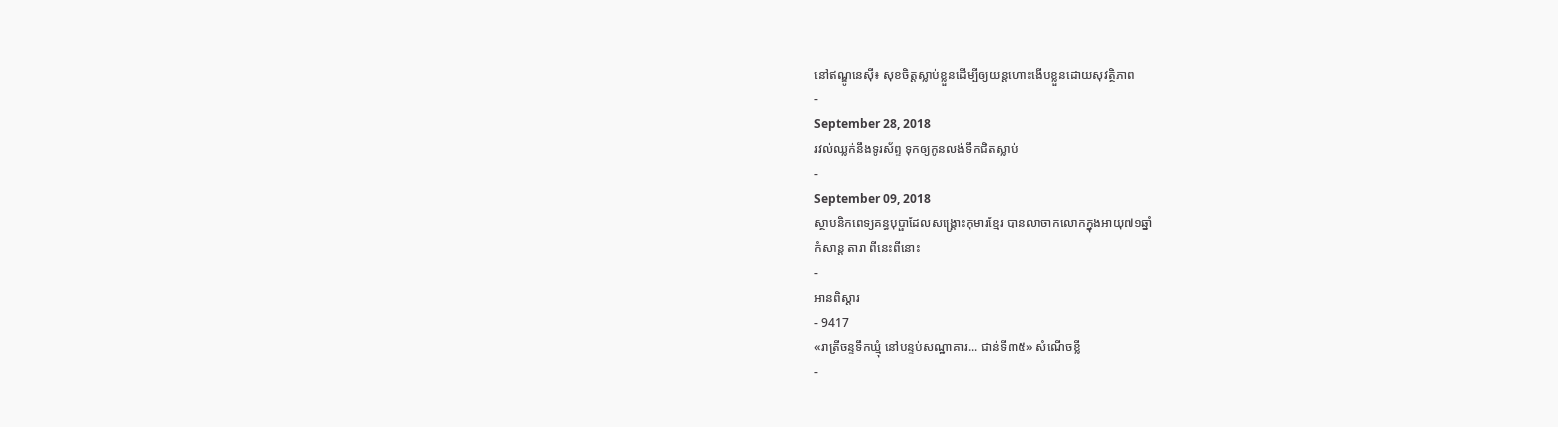នៅឥណ្ឌូនេស៊ី៖ សុខចិត្តស្លាប់ខ្លួនដើម្បីឲ្យយន្ដហោះងើបខ្លួនដោយសុវត្ថិភាព
-
September 28, 2018
រវល់ឈ្លក់នឹងទូរស័ព្ទ ទុកឲ្យកូនលង់ទឹកជិតស្លាប់
-
September 09, 2018
ស្ថាបនិកពេទ្យគន្ធបុប្ផាដែលសង្គ្រោះកុមារខ្មែរ បានលាចាកលោកក្នុងអាយុ៧១ឆ្នាំ
កំសាន្ដ តារា ពីនេះពីនោះ
-
អានពិស្ដារ
- 9417
«រាត្រីចន្ទទឹកឃ្មុំ នៅបន្ទប់សណ្ឋាគារ... ជាន់ទី៣៥» សំណើចខ្លី
-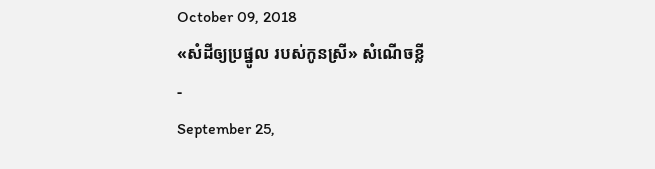October 09, 2018
«សំដីឲ្យប្រផ្នូល របស់កូនស្រី» សំណើចខ្លី
-
September 25,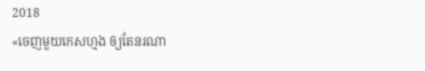2018
«ចេញមួយកេសហ្មង ឲ្យតែនរណា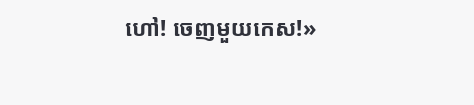ហៅ! ចេញមួយកេស!»